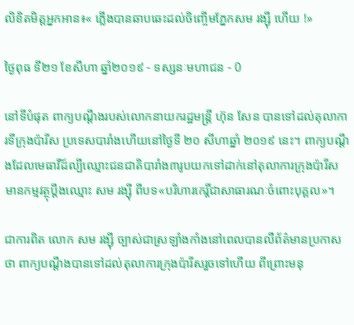លិខិតមិត្តអ្នកអាន៖« ភ្លើងបានឆាបឆេះដល់ចិញ្ចើមភ្នែកសម រង្ស៊ី ហើយ !»

ថ្ងៃពុធ ទី២១ ខែសីហា ឆ្នាំ២០១៩ - ទស្សនៈមហាជន - 0

នៅទីបំផុត ពាក្យបណ្តឹងរបស់លោកនាយករដ្ឋមន្ត្រី ហ៊ុន សែន បានទៅដល់តុលាការទីក្រុងប៉ារីស ប្រទេសបារាំងហើយនៅថ្ងៃទី ២០ សីហាឆ្នាំ ២០១៩ នេះ។ ពាក្យបណ្តឹងដែលមេធាវីដ៍ល្បីឈ្មោះជនជាតិបារាំង៣រូបយកទៅដាក់នៅតុលាការក្រុងប៉ារីសមានកម្មវត្ថុប្តឹងឈ្មោះ សម រង្ស៊ី ពីបទ«បរិហារកេរ្តិ៍ជាសាធារណៈចំពោះបុគ្គល»។

ជាការពិត លោក សម រង្ស៊ី ច្បាស់ជាស្រឡាំងកាំងនៅពេលបានលឺព័ត៌មានប្រកាសថា ពាក្យបណ្តឹងបានទៅដល់តុលាការក្រុងប៉ារីសរួចទៅហើយ ពីព្រោះមនុ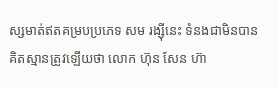ស្សមាត់ឥតគម្របប្រភេទ សម រង្ស៊ីនេះ ទំនងជាមិនបានគិតស្មានត្រូវឡើយថា លោក ហ៊ុន សែន ហ៊ា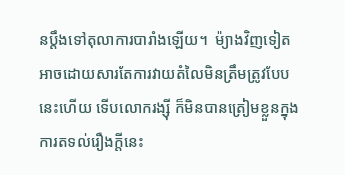នប្តឹងទៅតុលាការបារាំងឡើយ។  ម៉្យាងវិញទៀត អាចដោយសារតែការវាយតំលៃមិនត្រឹមត្រូវបែបនេះហើយ ទើបលោករង្ស៊ី ក៏មិនបានត្រៀមខ្លួនក្នុងការតទល់រឿងក្តីនេះ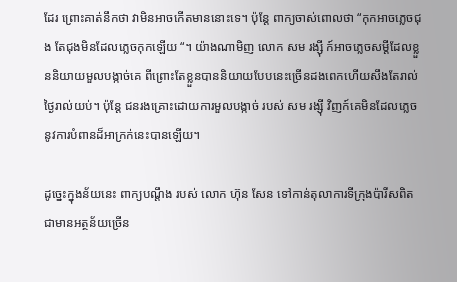ដែរ ព្រោះគាត់នឹកថា វាមិនអាចកើតមាននោះទេ។ ប៉ុន្តែ ពាក្យចាស់ពោលថា “កុកអាចភ្លេចជុង តែជុងមិនដែលភ្លេចកុកឡើយ “។ យ៉ាងណាមិញ លោក សម រង្ស៊ី ក៍អាចភ្លេចសម្តីដែលខ្លួននិយាយមួលបង្កាច់គេ ពីព្រោះតែខ្លួនបាននិយាយបែបនេះច្រើនដងពេកហើយសឹងតែរាល់ថ្ងៃរាល់យប់។ ប៉ុន្តែ ជនរងគ្រោះដោយការមួលបង្កាច់ របស់ សម រង្ស៊ី វិញក៍គេមិនដែលភ្លេចនូវការបំពានដ៏អាក្រក់នេះបានឡើយ។

ដូច្នេះក្នុងន័យនេះ ពាក្យបណ្តឹង របស់ លោក ហ៊ុន សែន ទៅកាន់តុលាការទីក្រុងប៉ារីសពិតជាមានអត្ថន័យច្រើន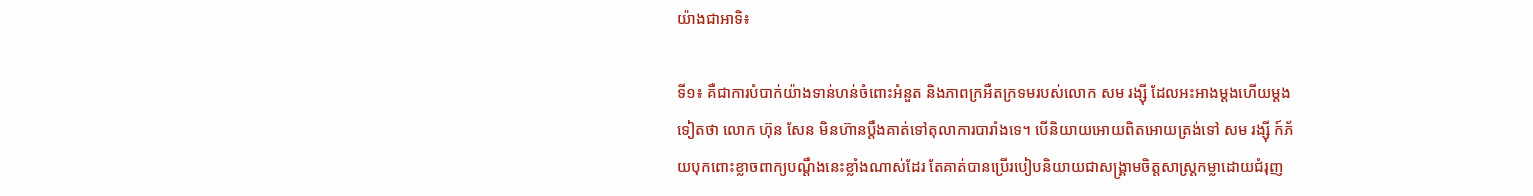យ៉ាងជាអាទិ៖

ទី១៖ គឺជាការបំបាក់យ៉ាងទាន់ហន់ចំពោះអំនួត និងភាពក្រអឺតក្រទមរបស់លោក សម រង្ស៊ី ដែលអះអាងម្តងហើយម្តងទៀតថា លោក ហ៊ុន សែន មិនហ៊ានប្តឹងគាត់ទៅតុលាការបារាំងទេ។ បើនិយាយអោយពិតអោយត្រង់ទៅ សម រង្ស៊ី ក៍ភ័យបុកពោះខ្លាចពាក្យបណ្តឹងនេះខ្លាំងណាស់ដែរ តែគាត់បានប្រើរបៀបនិយាយជាសង្គ្រាមចិត្តសាស្ត្រកម្លាដោយជំរុញ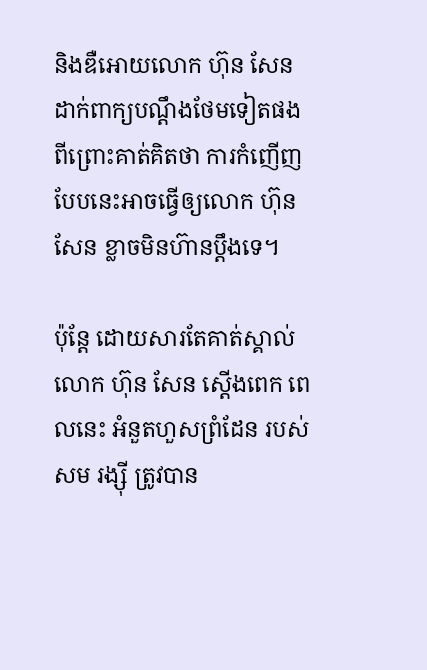និងឌឺអោយលោក ហ៊ុន សែន ដាក់ពាក្យបណ្តឹងថែមទៀតផង ពីព្រោះគាត់គិតថា ការកំញើញបែបនេះអាចធ្វើឲ្យលោក ហ៊ុន សែន ខ្លាចមិនហ៊ានប្តឹងទេ។

ប៉ុន្តែ ដោយសារតែគាត់ស្គាល់លោក ហ៊ុន សែន ស្តើងពេក ពេលនេះ អំនួតហួសព្រំដែន របស់សម រង្ស៊ី ត្រូវបាន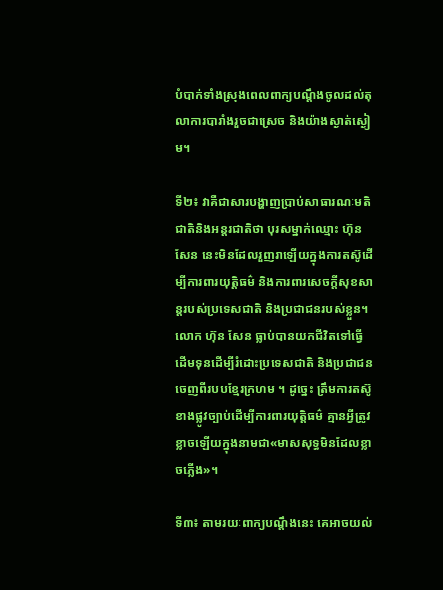បំបាក់ទាំងស្រុងពេលពាក្យបណ្តឹងចូលដល់តុលាការបារាំងរួចជាស្រេច និងយ៉ាងស្ងាត់ស្ងៀម។

ទី២៖ វាគឺជាសារបង្ហាញប្រាប់សាធារណៈមតិជាតិនិងអន្តរជាតិថា បុរសម្នាក់ឈ្មោះ ហ៊ុន សែន នេះមិនដែលរួញរាឡើយក្នុងការតស៊ូដើម្បីការពារយុត្តិធម៌ និងការពារសេចក្តីសុខសាន្តរបស់ប្រទេសជាតិ និងប្រជាជនរបស់ខ្លួន។ លោក ហ៊ុន សែន ធ្លាប់បានយកជីវិតទៅធ្វើដើមទុនដើម្បីរំដោះប្រទេសជាតិ និងប្រជាជនចេញពីរបបខ្មែរក្រហម ។ ដូច្នេះ ត្រឹមការតស៊ូខាងផ្លូវច្បាប់ដើម្បីការពារយុត្តិធម៌ គ្មានអ្វីត្រូវខ្លាចឡើយក្នុងនាមជា«មាសសុទ្ធមិនដែលខ្លាចភ្លើង»។

ទី៣៖ តាមរយៈពាក្យបណ្តឹងនេះ គេអាចយល់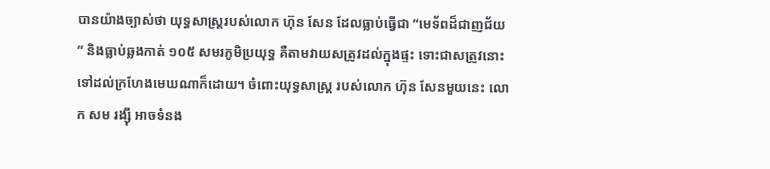បានយ៉ាងច្បាស់ថា យុទ្ធសាស្ត្ររបស់លោក ហ៊ុន សែន ដែលធ្លាប់ធ្វើជា “មេទ័ពដ៏ជាញជ័យ ” និងធ្លាប់ឆ្លងកាត់ ១០៥ សមរភូមិប្រយុទ្ធ គឺតាមវាយសត្រូវដល់ក្នុងផ្ទះ ទោះជាសត្រូវនោះទៅដល់ក្រហែងមេឃណាក៏ដោយ។ ចំពោះយុទ្ធសាស្ត្រ របស់លោក ហ៊ុន សែនមួយនេះ លោក សម រង្ស៊ី អាចទំនង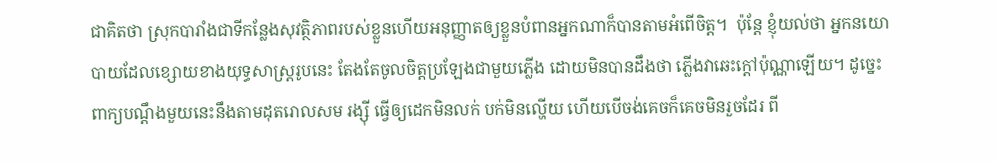ជាគិតថា ស្រុកបារាំងជាទីកន្លែងសុវត្ថិភាពរបស់ខ្លួនហើយអនុញ្ញាតឲ្យខ្លួនបំពានអ្នកណាក៏បានតាមអំពើចិត្ត។  ប៉ុន្តែ ខ្ញុំយល់ថា អ្នកនយោបាយដែលខ្សោយខាងយុទ្ធសាស្ត្ររូបនេះ តែងតែចូលចិត្តប្រឡែងជាមួយភ្លើង ដោយមិនបានដឹងថា ភ្លើងវាឆេះក្តៅប៉ុណ្ណាឡើយ។ ដូច្នេះ ពាក្យបណ្តឹងមួយនេះនឹងតាមដុតរោលសម រង្ស៊ី ធ្វើឲ្យដេកមិនលក់ បក់មិនល្ហើយ ហើយបើចង់គេចក៏គេចមិនរួចដែរ ពី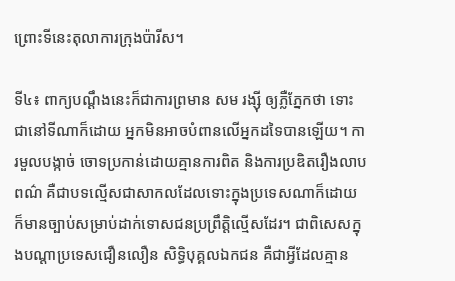ព្រោះទីនេះតុលាការក្រុងប៉ារីស។

ទី៤៖ ពាក្យបណ្តឹងនេះក៏ជាការព្រមាន សម រង្ស៊ី ឲ្យភ្លឺភ្នែកថា ទោះជានៅទីណាក៏ដោយ អ្នកមិនអាចបំពានលើអ្នកដទៃបានឡើយ។ ការមួលបង្កាច់ ចោទប្រកាន់ដោយគ្មានការពិត និងការប្រឌិតរឿងលាបពណ៌ គឺជាបទល្មើសជាសាកលដែលទោះក្នុងប្រទេសណាក៏ដោយក៏មានច្បាប់សម្រាប់ដាក់ទោសជនប្រព្រឹត្តិល្មើសដែរ។ ជាពិសេសក្នុងបណ្តាប្រទេសជឿនលឿន សិទ្ធិបុគ្គលឯកជន គឺជាអ្វីដែលគ្មាន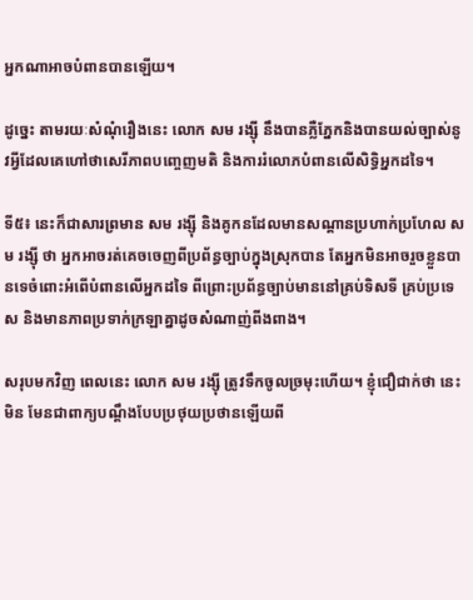អ្នកណាអាចបំពានបានឡើយ។

ដូច្នេះ តាមរយៈសំណុំរឿងនេះ លោក សម រង្ស៊ី នឹងបានភ្លឺភ្នែកនិងបានយល់ច្បាស់នូវអ្វីដែលគេហៅថាសេរីភាពបញ្ចេញមតិ និងការរំលោភបំពានលើសិទ្ធិអ្នកដទៃ។

ទី៥៖ នេះក៏ជាសារព្រមាន សម រង្ស៊ី និងគូកនដែលមានសណ្តានប្រហាក់ប្រហែល សម រង្ស៊ី ថា អ្នកអាចរត់គេចចេញពីប្រព័ន្ធច្បាប់ក្នុងស្រុកបាន តែអ្នកមិនអាចរួចខ្លួនបានទេចំពោះអំពើបំពានលើអ្នកដទៃ ពីព្រោះប្រព័ន្ធច្បាប់មាននៅគ្រប់ទិសទី គ្រប់ប្រទេស និងមានភាពប្រទាក់ក្រឡាគ្នាដូចសំណាញ់ពីងពាង។

សរុបមកវិញ ពេលនេះ លោក សម រង្ស៊ី ត្រូវទឹកចូលច្រមុះហើយ។ ខ្ញុំជឿជាក់ថា នេះមិន មែនជាពាក្យបណ្តឹងបែបប្រថុយប្រថានឡើយពី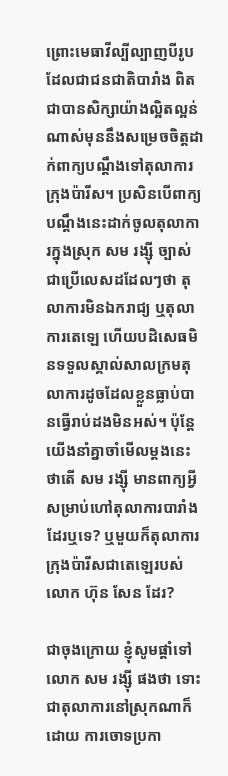ព្រោះមេធាវីល្បីល្បាញបីរូបដែលជាជនជាតិបារាំង ពិតជាបានសិក្សាយ៉ាងល្អិតល្អន់ណាស់មុននឹងសម្រេចចិត្តដាក់ពាក្យបណ្តឹងទៅតុលាការក្រុងប៉ារីស។ ប្រសិនបើពាក្យបណ្តឹងនេះដាក់ចូលតុលាការក្នុងស្រុក សម រង្ស៊ី ច្បាស់ជាប្រើលេសដដែលៗថា តុលាការមិនឯករាជ្យ ឬតុលាការតេឡេ ហើយបដិសេធមិនទទួលស្គាល់សាលក្រមតុលាការដូចដែលខ្លួនធ្លាប់បានធ្វើរាប់ដងមិនអស់។ ប៉ុន្តែ យើងនាំគ្នាចាំមើលម្តងនេះ ថាតើ សម រង្ស៊ី មានពាក្យអ្វីសម្រាប់ហៅតុលាការបារាំងដែរឬទេ? ឬមួយក៏តុលាការក្រុងប៉ារីសជាតេឡេរបស់លោក ហ៊ុន សែន ដែរ?

ជាចុងក្រោយ ខ្ញុំសូមផ្តាំទៅ លោក សម រង្ស៊ី ផងថា ទោះជាតុលាការនៅស្រុកណាក៏ដោយ ការចោទប្រកា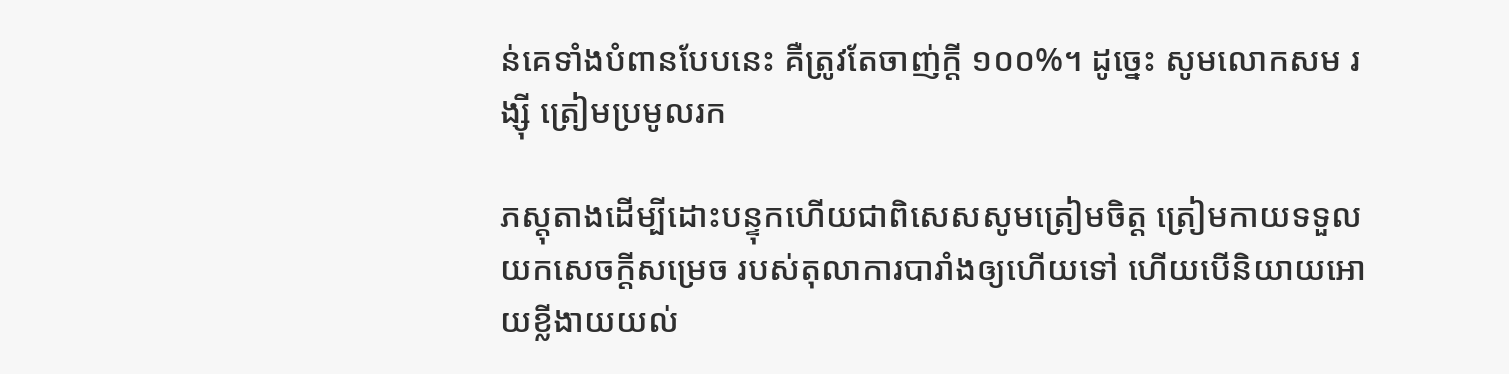ន់គេទាំងបំពានបែបនេះ គឺត្រូវតែចាញ់ក្តី ១០០%។ ដូច្នេះ សូមលោកសម រង្ស៊ី ត្រៀមប្រមូលរក

ភស្តុតាងដើម្បីដោះបន្ទុកហើយជាពិសេសសូមត្រៀមចិត្ត ត្រៀមកាយទទួលយកសេចក្តីសម្រេច របស់តុលាការបារាំងឲ្យហើយទៅ ហើយបើនិយាយអោយខ្លីងាយយល់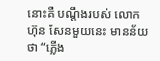នោះគឺ បណ្តឹងរបស់ លោក ហ៊ុន សែនមួយនេះ មានន័យថា “ភ្លើង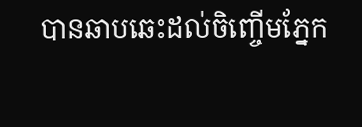បានឆាបឆេះដល់ចិញ្ចើមភ្នែក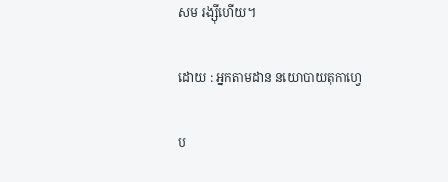សម រង្ស៊ីហើយ។

ដោយ : អ្នកតាមដាន នយោបាយតុកាហ្វេ

ប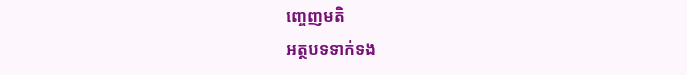ញ្ចេញមតិ
អត្ថបទទាក់ទង